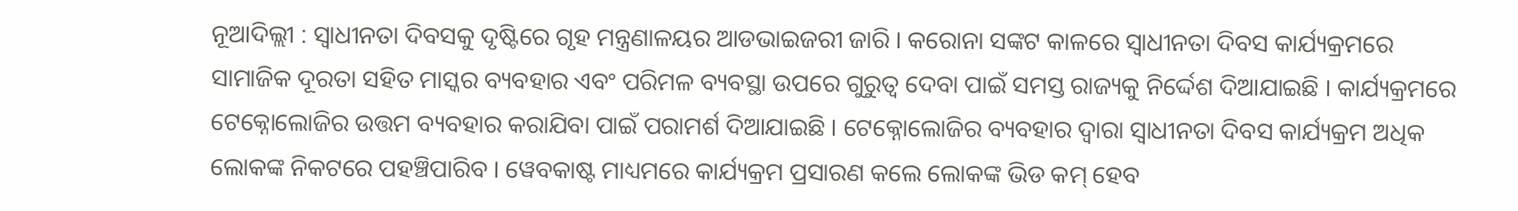ନୂଆଦିଲ୍ଲୀ : ସ୍ୱାଧୀନତା ଦିବସକୁ ଦୃଷ୍ଟିରେ ଗୃହ ମନ୍ତ୍ରଣାଳୟର ଆଡଭାଇଜରୀ ଜାରି । କରୋନା ସଙ୍କଟ କାଳରେ ସ୍ୱାଧୀନତା ଦିବସ କାର୍ଯ୍ୟକ୍ରମରେ ସାମାଜିକ ଦୂରତା ସହିତ ମାସ୍କର ବ୍ୟବହାର ଏବଂ ପରିମଳ ବ୍ୟବସ୍ଥା ଉପରେ ଗୁରୁତ୍ୱ ଦେବା ପାଇଁ ସମସ୍ତ ରାଜ୍ୟକୁ ନିର୍ଦ୍ଦେଶ ଦିଆଯାଇଛି । କାର୍ଯ୍ୟକ୍ରମରେ ଟେକ୍ନୋଲୋଜିର ଉତ୍ତମ ବ୍ୟବହାର କରାଯିବା ପାଇଁ ପରାମର୍ଶ ଦିଆଯାଇଛି । ଟେକ୍ନୋଲୋଜିର ବ୍ୟବହାର ଦ୍ୱାରା ସ୍ୱାଧୀନତା ଦିବସ କାର୍ଯ୍ୟକ୍ରମ ଅଧିକ ଲୋକଙ୍କ ନିକଟରେ ପହଞ୍ଚିପାରିବ । ୱେବକାଷ୍ଟ ମାଧ୍ୟମରେ କାର୍ଯ୍ୟକ୍ରମ ପ୍ରସାରଣ କଲେ ଲୋକଙ୍କ ଭିଡ କମ୍ ହେବ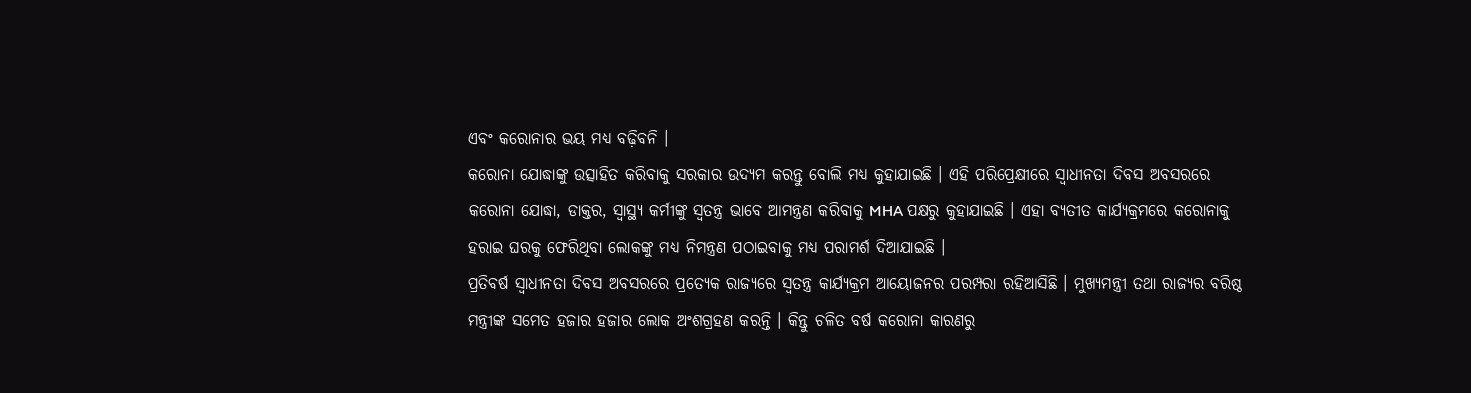ଏବଂ କରୋନାର ଭୟ ମଧ୍ୟ ବଢ଼ିବନି ।
କରୋନା ଯୋଦ୍ଧାଙ୍କୁ ଉତ୍ସାହିତ କରିବାକୁ ସରକାର ଉଦ୍ୟମ କରନ୍ତୁ ବୋଲି ମଧ୍ୟ କୁହାଯାଇଛି । ଏହି ପରିପ୍ରେକ୍ଷୀରେ ସ୍ୱାଧୀନତା ଦିବସ ଅବସରରେ କରୋନା ଯୋଦ୍ଧା, ଡାକ୍ତର, ସ୍ୱାସ୍ଥ୍ୟ କର୍ମୀଙ୍କୁ ସ୍ୱତନ୍ତ୍ର ଭାବେ ଆମନ୍ତ୍ରଣ କରିବାକୁ MHA ପକ୍ଷରୁ କୁହାଯାଇଛି । ଏହା ବ୍ୟତୀତ କାର୍ଯ୍ୟକ୍ରମରେ କରୋନାକୁ ହରାଇ ଘରକୁ ଫେରିଥିବା ଲୋକଙ୍କୁ ମଧ୍ୟ ନିମନ୍ତ୍ରଣ ପଠାଇବାକୁ ମଧ୍ୟ ପରାମର୍ଶ ଦିଆଯାଇଛି ।
ପ୍ରତିବର୍ଷ ସ୍ୱାଧୀନତା ଦିବସ ଅବସରରେ ପ୍ରତ୍ୟେକ ରାଜ୍ୟରେ ସ୍ୱତନ୍ତ୍ର କାର୍ଯ୍ୟକ୍ରମ ଆୟୋଜନର ପରମ୍ପରା ରହିଆସିଛି । ମୁଖ୍ୟମନ୍ତ୍ରୀ ତଥା ରାଜ୍ୟର ବରିଷ୍ଠ ମନ୍ତ୍ରୀଙ୍କ ସମେତ ହଜାର ହଜାର ଲୋକ ଅଂଶଗ୍ରହଣ କରନ୍ତି । କିନ୍ତୁ ଚଳିତ ବର୍ଷ କରୋନା କାରଣରୁ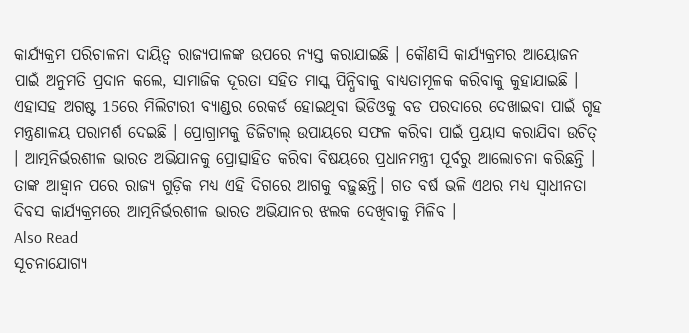କାର୍ଯ୍ୟକ୍ରମ ପରିଚାଳନା ଦାୟିତ୍ୱ ରାଜ୍ୟପାଳଙ୍କ ଉପରେ ନ୍ୟସ୍ତ କରାଯାଇଛି । କୌଣସି କାର୍ଯ୍ୟକ୍ରମର ଆୟୋଜନ ପାଇଁ ଅନୁମତି ପ୍ରଦାନ କଲେ, ସାମାଜିକ ଦୂରତା ସହିତ ମାସ୍କ ପିନ୍ଧିବାକୁ ବାଧ୍ୟତାମୂଳକ କରିବାକୁ କୁହାଯାଇଛି ।
ଏହାସହ ଅଗଷ୍ଟ 15ରେ ମିଲିଟାରୀ ବ୍ୟାଣ୍ଡର ରେକର୍ଡ ହୋଇଥିବା ଭିଡିଓକୁ ବଡ ପରଦାରେ ଦେଖାଇବା ପାଇଁ ଗୃହ ମନ୍ତ୍ରଣାଳୟ ପରାମର୍ଶ ଦେଇଛି । ପ୍ରୋଗ୍ରାମକୁ ଡିଜିଟାଲ୍ ଉପାୟରେ ସଫଳ କରିବା ପାଇଁ ପ୍ରୟାସ କରାଯିବା ଉଚିତ୍ । ଆତ୍ମନିର୍ଭରଶୀଳ ଭାରତ ଅଭିଯାନକୁ ପ୍ରୋତ୍ସାହିତ କରିବା ବିଷୟରେ ପ୍ରଧାନମନ୍ତ୍ରୀ ପୂର୍ବରୁ ଆଲୋଚନା କରିଛନ୍ତି । ତାଙ୍କ ଆହ୍ୱାନ ପରେ ରାଜ୍ୟ ଗୁଡ଼ିକ ମଧ୍ୟ ଏହି ଦିଗରେ ଆଗକୁ ବଢ଼ୁଛନ୍ତି। ଗତ ବର୍ଷ ଭଳି ଏଥର ମଧ୍ୟ ସ୍ୱାଧୀନତା ଦିବସ କାର୍ଯ୍ୟକ୍ରମରେ ଆତ୍ମନିର୍ଭରଶୀଳ ଭାରତ ଅଭିଯାନର ଝଲକ ଦେଖିବାକୁ ମିଳିବ ।
Also Read
ସୂଚନାଯୋଗ୍ୟ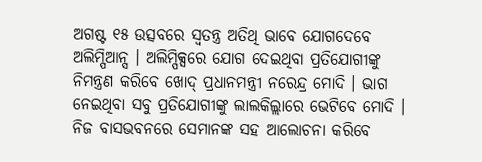ଅଗଷ୍ଟ ୧୫ ଉତ୍ସବରେ ସ୍ୱତନ୍ତ୍ର ଅତିଥି ଭାବେ ଯୋଗଦେବେ ଅଲିମ୍ପିଆନ୍ସ । ଅଲିମ୍ପିକ୍ସରେ ଯୋଗ ଦେଇଥିବା ପ୍ରତିଯୋଗୀଙ୍କୁ ନିମନ୍ତ୍ରଣ କରିବେ ଖୋଦ୍ ପ୍ରଧାନମନ୍ତ୍ରୀ ନରେନ୍ଦ୍ର ମୋଦି । ଭାଗ ନେଇଥିବା ସବୁ ପ୍ରତିଯୋଗୀଙ୍କୁ ଲାଲକିଲ୍ଲାରେ ଭେଟିବେ ମୋଦି । ନିଜ ବାସଭବନରେ ସେମାନଙ୍କ ସହ ଆଲୋଚନା କରିବେ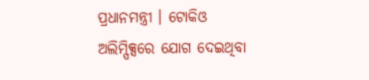ପ୍ରଧାନମନ୍ତ୍ରୀ । ଟୋକିଓ ଅଲିମ୍ପିକ୍ସରେ ଯୋଗ ଦେଇଥିବା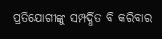ପ୍ରତିଯୋଗୀଙ୍କୁ ସମ୍ପର୍ଦ୍ଧିତ ବି କରିବାର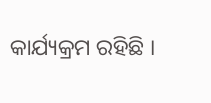କାର୍ଯ୍ୟକ୍ରମ ରହିଛି ।